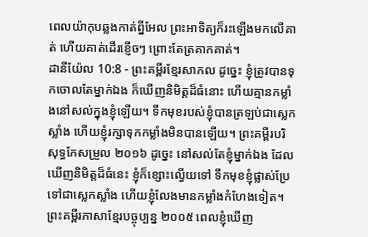ពេលយ៉ាកុបឆ្លងកាត់ព្នីអែល ព្រះអាទិត្យក៏រះឡើងមកលើគាត់ ហើយគាត់ដើរខ្ញើចៗ ព្រោះតែត្រគាកគាត់។
ដានីយ៉ែល 10:8 - ព្រះគម្ពីរខ្មែរសាកល ដូច្នេះ ខ្ញុំត្រូវបានទុកចោលតែម្នាក់ឯង ក៏ឃើញនិមិត្តដ៏ធំនោះ ហើយគ្មានកម្លាំងនៅសល់ក្នុងខ្ញុំឡើយ។ ទឹកមុខរបស់ខ្ញុំបានត្រឡប់ជាស្លេកស្លាំង ហើយខ្ញុំរក្សាទុកកម្លាំងមិនបានឡើយ។ ព្រះគម្ពីរបរិសុទ្ធកែសម្រួល ២០១៦ ដូច្នេះ នៅសល់តែខ្ញុំម្នាក់ឯង ដែលឃើញនិមិត្តដ៏ធំនេះ ខ្ញុំក៏ខ្សោះល្វើយទៅ ទឹកមុខខ្ញុំផ្លាស់ប្រែទៅជាស្លេកស្លាំង ហើយខ្ញុំលែងមានកម្លាំងកំហែងទៀត។ ព្រះគម្ពីរភាសាខ្មែរបច្ចុប្បន្ន ២០០៥ ពេលខ្ញុំឃើញ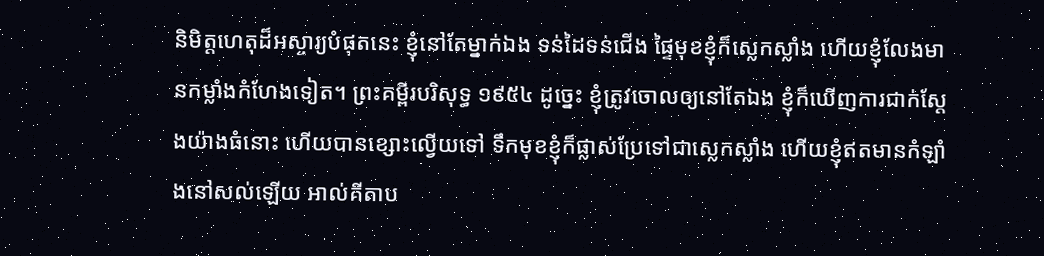និមិត្តហេតុដ៏អស្ចារ្យបំផុតនេះ ខ្ញុំនៅតែម្នាក់ឯង ទន់ដៃទន់ជើង ផ្ទៃមុខខ្ញុំក៏ស្លេកស្លាំង ហើយខ្ញុំលែងមានកម្លាំងកំហែងទៀត។ ព្រះគម្ពីរបរិសុទ្ធ ១៩៥៤ ដូច្នេះ ខ្ញុំត្រូវចោលឲ្យនៅតែឯង ខ្ញុំក៏ឃើញការជាក់ស្តែងយ៉ាងធំនោះ ហើយបានខ្សោះល្វើយទៅ ទឹកមុខខ្ញុំក៏ផ្លាស់ប្រែទៅជាស្លេកស្លាំង ហើយខ្ញុំឥតមានកំឡាំងនៅសល់ឡើយ អាល់គីតាប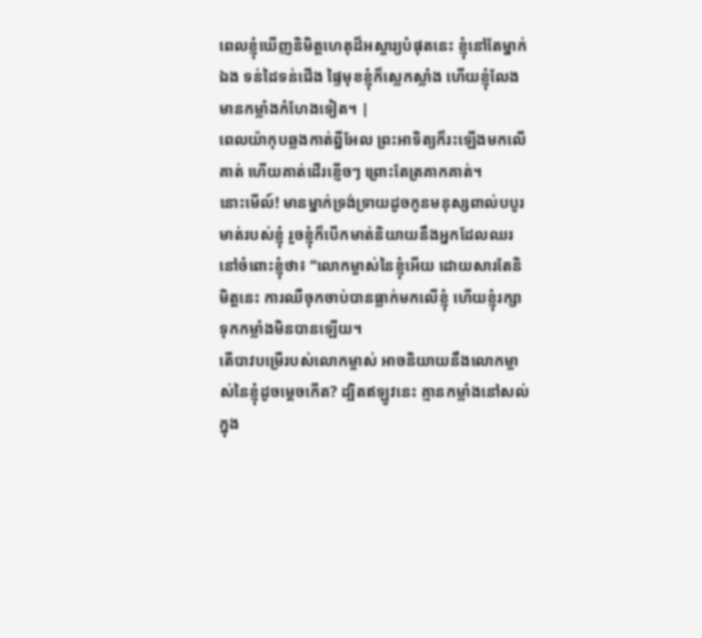ពេលខ្ញុំឃើញនិមិត្តហេតុដ៏អស្ចារ្យបំផុតនេះ ខ្ញុំនៅតែម្នាក់ឯង ទន់ដៃទន់ជើង ផ្ទៃមុខខ្ញុំក៏ស្លេកស្លាំង ហើយខ្ញុំលែងមានកម្លាំងកំហែងទៀត។ |
ពេលយ៉ាកុបឆ្លងកាត់ព្នីអែល ព្រះអាទិត្យក៏រះឡើងមកលើគាត់ ហើយគាត់ដើរខ្ញើចៗ ព្រោះតែត្រគាកគាត់។
នោះមើល៍! មានម្នាក់ទ្រង់ទ្រាយដូចកូនមនុស្សពាល់បបូរមាត់របស់ខ្ញុំ រួចខ្ញុំក៏បើកមាត់និយាយនឹងអ្នកដែលឈរនៅចំពោះខ្ញុំថា៖ “លោកម្ចាស់នៃខ្ញុំអើយ ដោយសារតែនិមិត្តនេះ ការឈឺចុកចាប់បានធ្លាក់មកលើខ្ញុំ ហើយខ្ញុំរក្សាទុកកម្លាំងមិនបានឡើយ។
តើបាវបម្រើរបស់លោកម្ចាស់ អាចនិយាយនឹងលោកម្ចាស់នៃខ្ញុំដូចម្ដេចកើត? ដ្បិតឥឡូវនេះ គ្មានកម្លាំងនៅសល់ក្នុង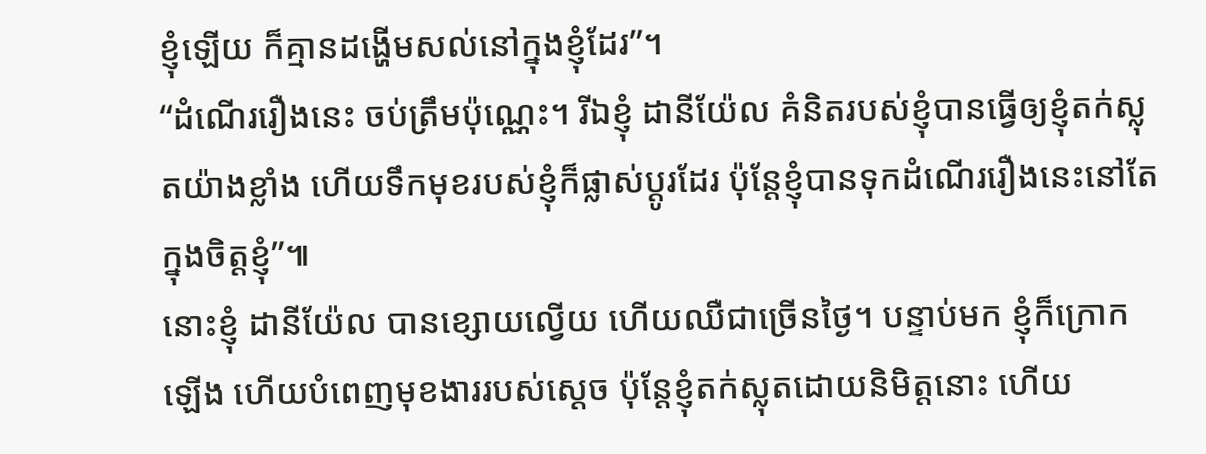ខ្ញុំឡើយ ក៏គ្មានដង្ហើមសល់នៅក្នុងខ្ញុំដែរ”។
“ដំណើររឿងនេះ ចប់ត្រឹមប៉ុណ្ណេះ។ រីឯខ្ញុំ ដានីយ៉ែល គំនិតរបស់ខ្ញុំបានធ្វើឲ្យខ្ញុំតក់ស្លុតយ៉ាងខ្លាំង ហើយទឹកមុខរបស់ខ្ញុំក៏ផ្លាស់ប្ដូរដែរ ប៉ុន្តែខ្ញុំបានទុកដំណើររឿងនេះនៅតែក្នុងចិត្តខ្ញុំ”៕
នោះខ្ញុំ ដានីយ៉ែល បានខ្សោយល្វើយ ហើយឈឺជាច្រើនថ្ងៃ។ បន្ទាប់មក ខ្ញុំក៏ក្រោកឡើង ហើយបំពេញមុខងាររបស់ស្ដេច ប៉ុន្តែខ្ញុំតក់ស្លុតដោយនិមិត្តនោះ ហើយ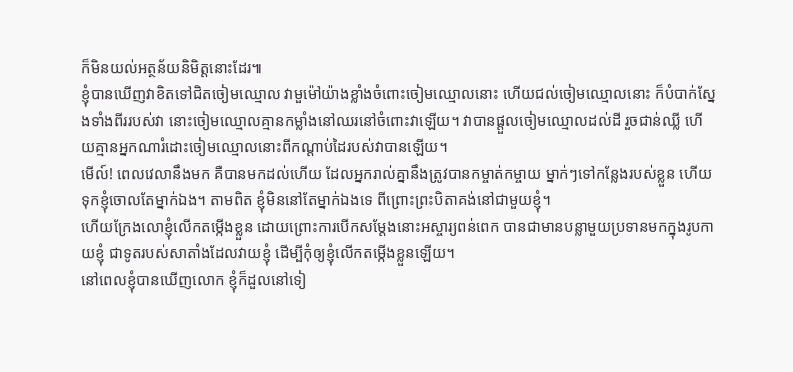ក៏មិនយល់អត្ថន័យនិមិត្តនោះដែរ៕
ខ្ញុំបានឃើញវាខិតទៅជិតចៀមឈ្មោល វាមួម៉ៅយ៉ាងខ្លាំងចំពោះចៀមឈ្មោលនោះ ហើយជល់ចៀមឈ្មោលនោះ ក៏បំបាក់ស្នែងទាំងពីររបស់វា នោះចៀមឈ្មោលគ្មានកម្លាំងនៅឈរនៅចំពោះវាឡើយ។ វាបានផ្ដួលចៀមឈ្មោលដល់ដី រួចជាន់ឈ្លី ហើយគ្មានអ្នកណារំដោះចៀមឈ្មោលនោះពីកណ្ដាប់ដៃរបស់វាបានឡើយ។
មើល៍! ពេលវេលានឹងមក គឺបានមកដល់ហើយ ដែលអ្នករាល់គ្នានឹងត្រូវបានកម្ចាត់កម្ចាយ ម្នាក់ៗទៅកន្លែងរបស់ខ្លួន ហើយទុកខ្ញុំចោលតែម្នាក់ឯង។ តាមពិត ខ្ញុំមិននៅតែម្នាក់ឯងទេ ពីព្រោះព្រះបិតាគង់នៅជាមួយខ្ញុំ។
ហើយក្រែងលោខ្ញុំលើកតម្កើងខ្លួន ដោយព្រោះការបើកសម្ដែងនោះអស្ចារ្យពន់ពេក បានជាមានបន្លាមួយប្រទានមកក្នុងរូបកាយខ្ញុំ ជាទូតរបស់សាតាំងដែលវាយខ្ញុំ ដើម្បីកុំឲ្យខ្ញុំលើកតម្កើងខ្លួនឡើយ។
នៅពេលខ្ញុំបានឃើញលោក ខ្ញុំក៏ដួលនៅទៀ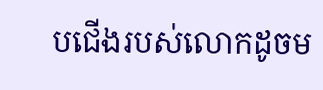បជើងរបស់លោកដូចម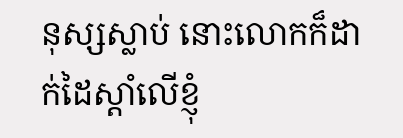នុស្សស្លាប់ នោះលោកក៏ដាក់ដៃស្ដាំលើខ្ញុំ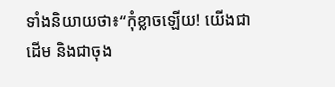ទាំងនិយាយថា៖“កុំខ្លាចឡើយ! យើងជាដើម និងជាចុង